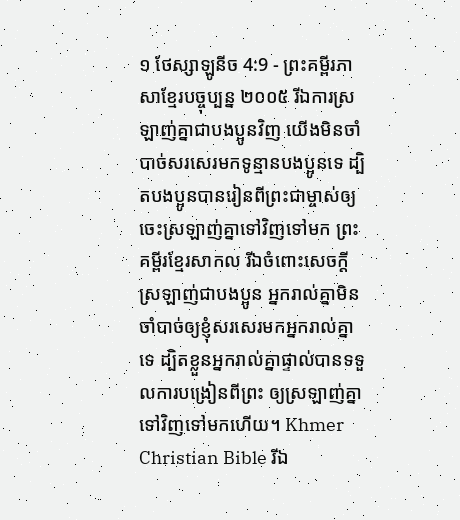១ ថែស្សាឡូនីច 4:9 - ព្រះគម្ពីរភាសាខ្មែរបច្ចុប្បន្ន ២០០៥ រីឯការស្រឡាញ់គ្នាជាបងប្អូនវិញ យើងមិនចាំបាច់សរសេរមកទូន្មានបងប្អូនទេ ដ្បិតបងប្អូនបានរៀនពីព្រះជាម្ចាស់ឲ្យចេះស្រឡាញ់គ្នាទៅវិញទៅមក ព្រះគម្ពីរខ្មែរសាកល រីឯចំពោះសេចក្ដីស្រឡាញ់ជាបងប្អូន អ្នករាល់គ្នាមិនចាំបាច់ឲ្យខ្ញុំសរសេរមកអ្នករាល់គ្នាទេ ដ្បិតខ្លួនអ្នករាល់គ្នាផ្ទាល់បានទទួលការបង្រៀនពីព្រះ ឲ្យស្រឡាញ់គ្នាទៅវិញទៅមកហើយ។ Khmer Christian Bible រីឯ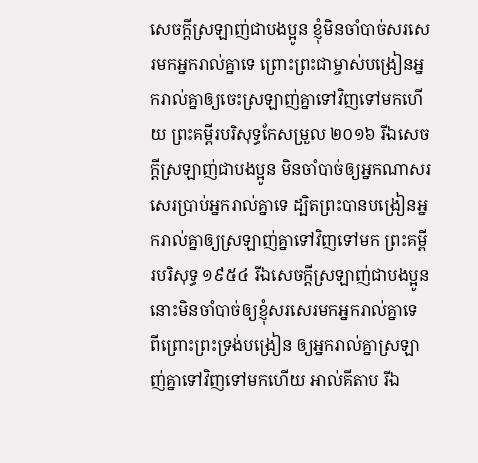សេចក្ដីស្រឡាញ់ជាបងប្អូន ខ្ញុំមិនចាំបាច់សរសេរមកអ្នករាល់គ្នាទេ ព្រោះព្រះជាម្ចាស់បង្រៀនអ្នករាល់គ្នាឲ្យចេះស្រឡាញ់គ្នាទៅវិញទៅមកហើយ ព្រះគម្ពីរបរិសុទ្ធកែសម្រួល ២០១៦ រីឯសេចក្ដីស្រឡាញ់ជាបងប្អូន មិនចាំបាច់ឲ្យអ្នកណាសរសេរប្រាប់អ្នករាល់គ្នាទេ ដ្បិតព្រះបានបង្រៀនអ្នករាល់គ្នាឲ្យស្រឡាញ់គ្នាទៅវិញទៅមក ព្រះគម្ពីរបរិសុទ្ធ ១៩៥៤ រីឯសេចក្ដីស្រឡាញ់ជាបងប្អូន នោះមិនចាំបាច់ឲ្យខ្ញុំសរសេរមកអ្នករាល់គ្នាទេ ពីព្រោះព្រះទ្រង់បង្រៀន ឲ្យអ្នករាល់គ្នាស្រឡាញ់គ្នាទៅវិញទៅមកហើយ អាល់គីតាប រីឯ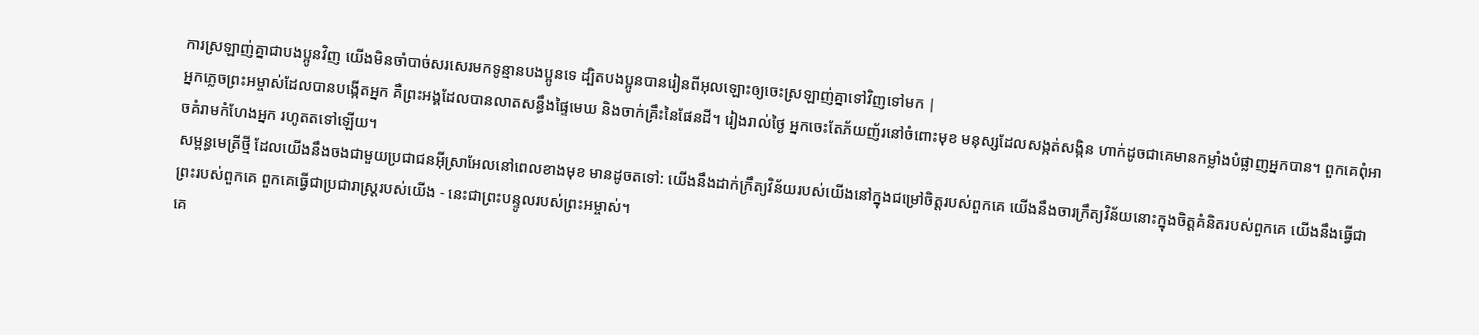ការស្រឡាញ់គ្នាជាបងប្អូនវិញ យើងមិនចាំបាច់សរសេរមកទូន្មានបងប្អូនទេ ដ្បិតបងប្អូនបានរៀនពីអុលឡោះឲ្យចេះស្រឡាញ់គ្នាទៅវិញទៅមក |
អ្នកភ្លេចព្រះអម្ចាស់ដែលបានបង្កើតអ្នក គឺព្រះអង្គដែលបានលាតសន្ធឹងផ្ទៃមេឃ និងចាក់គ្រឹះនៃផែនដី។ រៀងរាល់ថ្ងៃ អ្នកចេះតែភ័យញ័រនៅចំពោះមុខ មនុស្សដែលសង្កត់សង្កិន ហាក់ដូចជាគេមានកម្លាំងបំផ្លាញអ្នកបាន។ ពួកគេពុំអាចគំរាមកំហែងអ្នក រហូតតទៅឡើយ។
សម្ពន្ធមេត្រីថ្មី ដែលយើងនឹងចងជាមួយប្រជាជនអ៊ីស្រាអែលនៅពេលខាងមុខ មានដូចតទៅ: យើងនឹងដាក់ក្រឹត្យវិន័យរបស់យើងនៅក្នុងជម្រៅចិត្តរបស់ពួកគេ យើងនឹងចារក្រឹត្យវិន័យនោះក្នុងចិត្តគំនិតរបស់ពួកគេ យើងនឹងធ្វើជាព្រះរបស់ពួកគេ ពួកគេធ្វើជាប្រជារាស្ត្ររបស់យើង - នេះជាព្រះបន្ទូលរបស់ព្រះអម្ចាស់។
គេ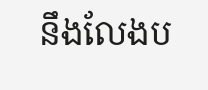នឹងលែងប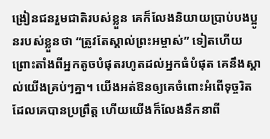ង្រៀនជនរួមជាតិរបស់ខ្លួន គេក៏លែងនិយាយប្រាប់បងប្អូនរបស់ខ្លួនថា “ត្រូវតែស្គាល់ព្រះអម្ចាស់” ទៀតហើយ ព្រោះតាំងពីអ្នកតូចបំផុតរហូតដល់អ្នកធំបំផុត គេនឹងស្គាល់យើងគ្រប់ៗគ្នា។ យើងអត់ឱនឲ្យគេចំពោះអំពើទុច្ចរិត ដែលគេបានប្រព្រឹត្ត ហើយយើងក៏លែងនឹកនាពី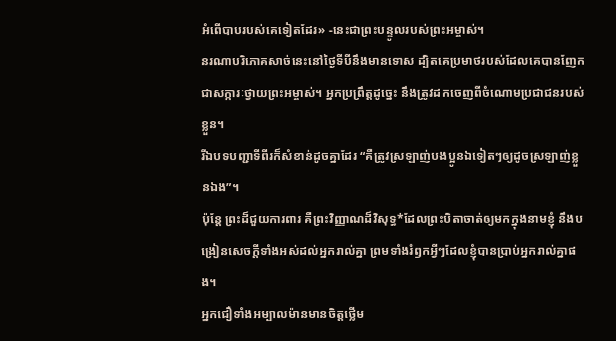អំពើបាបរបស់គេទៀតដែរ» -នេះជាព្រះបន្ទូលរបស់ព្រះអម្ចាស់។
នរណាបរិភោគសាច់នេះនៅថ្ងៃទីបីនឹងមានទោស ដ្បិតគេប្រមាថរបស់ដែលគេបានញែកជាសក្ការៈថ្វាយព្រះអម្ចាស់។ អ្នកប្រព្រឹត្តដូច្នេះ នឹងត្រូវដកចេញពីចំណោមប្រជាជនរបស់ខ្លួន។
រីឯបទបញ្ជាទីពីរក៏សំខាន់ដូចគ្នាដែរ “គឺត្រូវស្រឡាញ់បងប្អូនឯទៀតៗឲ្យដូចស្រឡាញ់ខ្លួនឯង”។
ប៉ុន្តែ ព្រះដ៏ជួយការពារ គឺព្រះវិញ្ញាណដ៏វិសុទ្ធ*ដែលព្រះបិតាចាត់ឲ្យមកក្នុងនាមខ្ញុំ នឹងបង្រៀនសេចក្ដីទាំងអស់ដល់អ្នករាល់គ្នា ព្រមទាំងរំឭកអ្វីៗដែលខ្ញុំបានប្រាប់អ្នករាល់គ្នាផង។
អ្នកជឿទាំងអម្បាលម៉ានមានចិត្តថ្លើម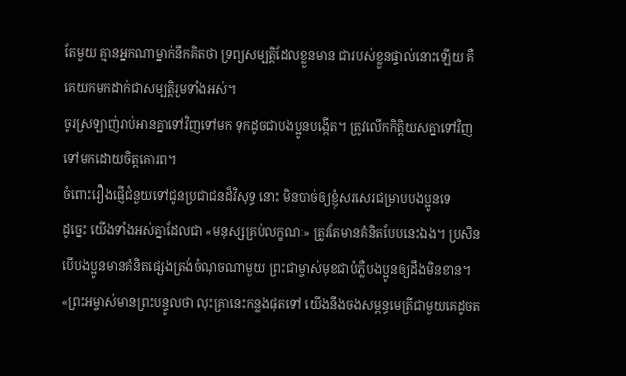តែមួយ គ្មានអ្នកណាម្នាក់នឹកគិតថា ទ្រព្យសម្បត្តិដែលខ្លួនមាន ជារបស់ខ្លួនផ្ទាល់នោះឡើយ គឺគេយកមកដាក់ជាសម្បត្តិរួមទាំងអស់។
ចូរស្រឡាញ់រាប់អានគ្នាទៅវិញទៅមក ទុកដូចជាបងប្អូនបង្កើត។ ត្រូវលើកកិត្តិយសគ្នាទៅវិញទៅមកដោយចិត្តគោរព។
ចំពោះរឿងផ្ញើជំនួយទៅជូនប្រជាជនដ៏វិសុទ្ធ នោះ មិនបាច់ឲ្យខ្ញុំសរសេរជម្រាបបងប្អូនទេ
ដូច្នេះ យើងទាំងអស់គ្នាដែលជា «មនុស្សគ្រប់លក្ខណៈ» ត្រូវតែមានគំនិតបែបនេះឯង។ ប្រសិនបើបងប្អូនមានគំនិតផ្សេងត្រង់ចំណុចណាមួយ ព្រះជាម្ចាស់មុខជាបំភ្លឺបងប្អូនឲ្យដឹងមិនខាន។
«ព្រះអម្ចាស់មានព្រះបន្ទូលថា លុះគ្រានេះកន្លងផុតទៅ យើងនឹងចងសម្ពន្ធមេត្រីជាមួយគេដូចត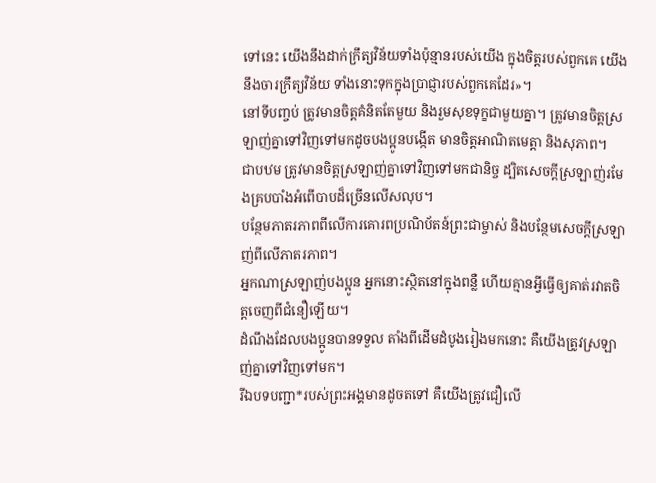ទៅនេះ យើងនឹងដាក់ក្រឹត្យវិន័យទាំងប៉ុន្មានរបស់យើង ក្នុងចិត្តរបស់ពួកគេ យើងនឹងចារក្រឹត្យវិន័យ ទាំងនោះទុកក្នុងប្រាជ្ញារបស់ពួកគេដែរ»។
នៅទីបញ្ចប់ ត្រូវមានចិត្តគំនិតតែមួយ និងរួមសុខទុក្ខជាមួយគ្នា។ ត្រូវមានចិត្តស្រឡាញ់គ្នាទៅវិញទៅមកដូចបងប្អូនបង្កើត មានចិត្តអាណិតមេត្តា និងសុភាព។
ជាបឋម ត្រូវមានចិត្តស្រឡាញ់គ្នាទៅវិញទៅមកជានិច្ច ដ្បិតសេចក្ដីស្រឡាញ់រមែងគ្របបាំងអំពើបាបដ៏ច្រើនលើសលុប។
បន្ថែមភាតរភាពពីលើការគោរពប្រណិប័តន៍ព្រះជាម្ចាស់ និងបន្ថែមសេចក្ដីស្រឡាញ់ពីលើភាតរភាព។
អ្នកណាស្រឡាញ់បងប្អូន អ្នកនោះស្ថិតនៅក្នុងពន្លឺ ហើយគ្មានអ្វីធ្វើឲ្យគាត់រវាតចិត្តចេញពីជំនឿឡើយ។
ដំណឹងដែលបងប្អូនបានទទួល តាំងពីដើមដំបូងរៀងមកនោះ គឺយើងត្រូវស្រឡាញ់គ្នាទៅវិញទៅមក។
រីឯបទបញ្ជា*របស់ព្រះអង្គមានដូចតទៅ គឺយើងត្រូវជឿលើ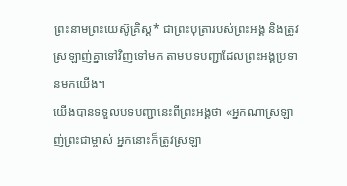ព្រះនាមព្រះយេស៊ូគ្រិស្ត* ជាព្រះបុត្រារបស់ព្រះអង្គ និងត្រូវស្រឡាញ់គ្នាទៅវិញទៅមក តាមបទបញ្ជាដែលព្រះអង្គប្រទានមកយើង។
យើងបានទទួលបទបញ្ជានេះពីព្រះអង្គថា «អ្នកណាស្រឡាញ់ព្រះជាម្ចាស់ អ្នកនោះក៏ត្រូវស្រឡា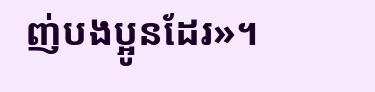ញ់បងប្អូនដែរ»។